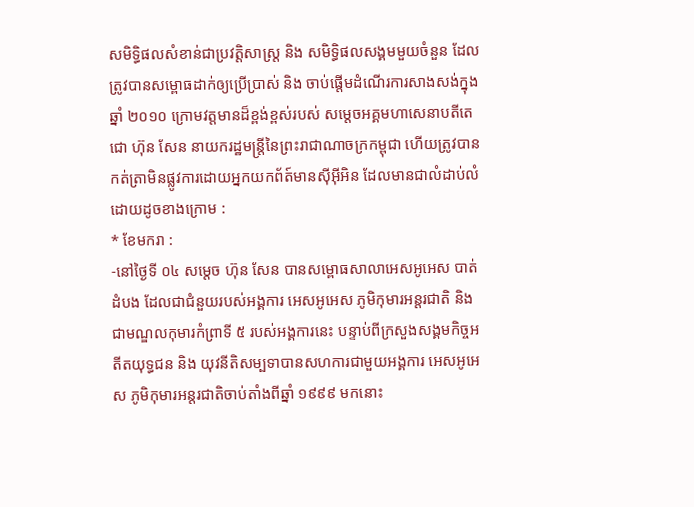សមិទ្ធិផលសំខាន់ជាប្រវត្តិសាស្ត្រ និង សមិទ្ធិផលសង្គមមួយចំនួន ដែលត្រូវបានសម្ពោធដាក់ឲ្យប្រើប្រាស់ និង ចាប់ផ្តើមដំណើរការសាងសង់ក្នុងឆ្នាំ ២០១០ ក្រោមវត្តមានដ៏ខ្ពង់ខ្ពស់របស់ សម្តេចអគ្គមហាសេនាបតីតេជោ ហ៊ុន សែន នាយករដ្ឋមន្ត្រីនៃព្រះរាជាណាចក្រកម្ពុជា ហើយត្រូវបានកត់ត្រាមិនផ្លូវការដោយអ្នកយកព័ត៍មានស៊ីអ៊ីអិន ដែលមានជាលំដាប់លំដោយដូចខាងក្រោម :
* ខែមករា :
-នៅថ្ងៃទី ០៤ សម្ដេច ហ៊ុន សែន បានសម្ពោធសាលាអេសអូអេស បាត់ដំបង ដែលជាជំនួយរបស់អង្គការ អេសអូអេស ភូមិកុមារអន្ដរជាតិ និងជាមណ្ឌលកុមារកំព្រាទី ៥ របស់អង្គការនេះ បន្ទាប់ពីក្រសួងសង្គមកិច្ចអតីតយុទ្ធជន និង យុវនីតិសម្បទាបានសហការជាមួយអង្គការ អេសអូអេស ភូមិកុមារអន្ដរជាតិចាប់តាំងពីឆ្នាំ ១៩៩៩ មកនោះ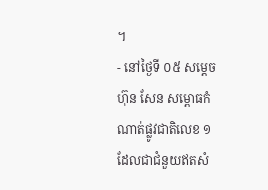។
- នៅថ្ងៃទី ០៥ សម្ដេច ហ៊ុន សែន សម្ពោធកំណាត់ផ្លូវជាតិលេខ ១ ដែលជាជំនួយឥតសំ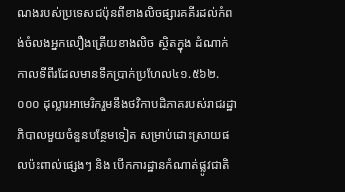ណងរបស់ប្រទេសជប៉ុនពីខាងលិចផ្សារគគីរដល់កំពង់ចំលងអ្នកលឿងត្រើយខាងលិច ស្ថិតក្នុង ដំណាក់កាលទីពីរដែលមានទឹកប្រាក់ប្រហែល៤១.៥៦២.០០០ ដុល្លារអាមេរិករួមនឹងថវិកាបដិភាគរបស់រាជរដ្ឋាភិបាលមួយចំនួនបន្ថែមទៀត សម្រាប់ដោះស្រាយផលប៉ះពាល់ផ្សេងៗ និង បើកការដ្ឋានកំណាត់ផ្លូវជាតិ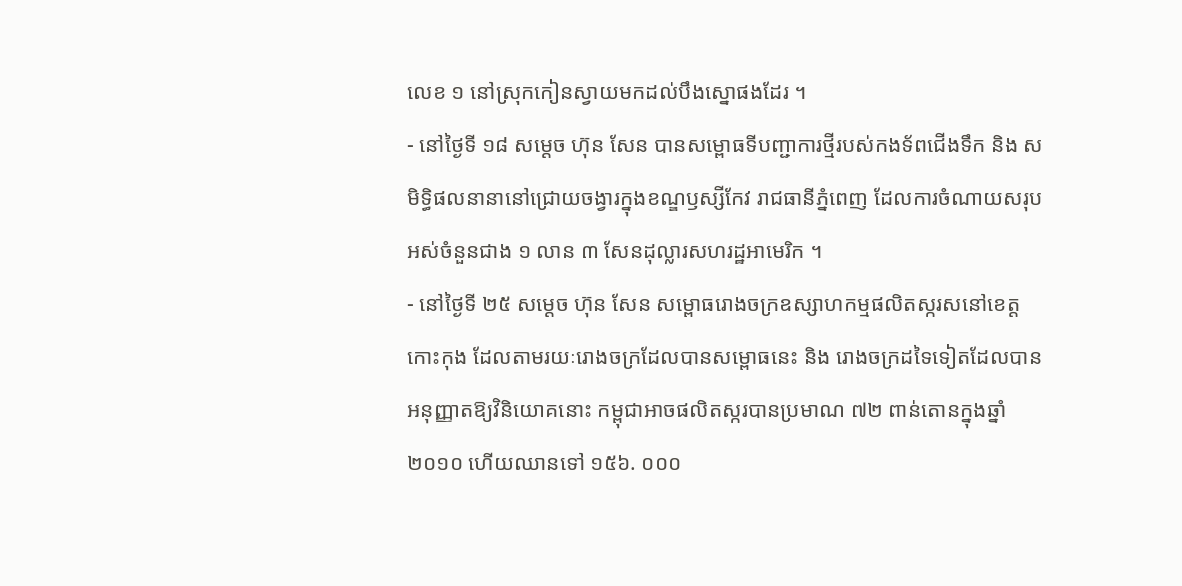លេខ ១ នៅស្រុកកៀនស្វាយមកដល់បឹងស្នោផងដែរ ។
- នៅថ្ងៃទី ១៨ សម្ដេច ហ៊ុន សែន បានសម្ពោធទីបញ្ជាការថ្មីរបស់កងទ័ពជើងទឹក និង សមិទ្ធិផលនានានៅជ្រោយចង្វារក្នុងខណ្ឌឫស្សីកែវ រាជធានីភ្នំពេញ ដែលការចំណាយសរុបអស់ចំនួនជាង ១ លាន ៣ សែនដុល្លារសហរដ្ឋអាមេរិក ។
- នៅថ្ងៃទី ២៥ សម្ដេច ហ៊ុន សែន សម្ពោធរោងចក្រឧស្សាហកម្មផលិតស្ករសនៅខេត្ដកោះកុង ដែលតាមរយៈរោងចក្រដែលបានសម្ពោធនេះ និង រោងចក្រដទៃទៀតដែលបានអនុញ្ញាតឱ្យវិនិយោគនោះ កម្ពុជាអាចផលិតស្ករបានប្រមាណ ៧២ ពាន់តោនក្នុងឆ្នាំ ២០១០ ហើយឈានទៅ ១៥៦. ០០០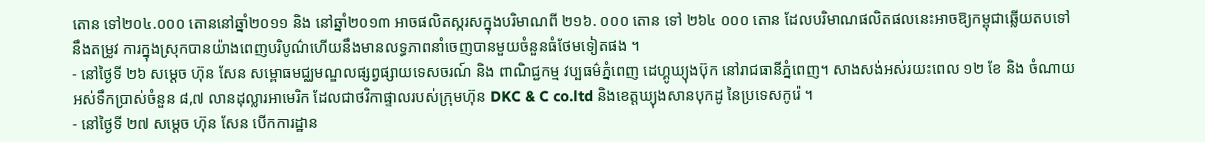តោន ទៅ២០៤.០០០ តោននៅឆ្នាំ២០១១ និង នៅឆ្នាំ២០១៣ អាចផលិតស្ករសក្នុងបរិមាណពី ២១៦. ០០០ តោន ទៅ ២៦៤ ០០០ តោន ដែលបរិមាណផលិតផលនេះអាចឱ្យកម្ពុជាឆ្លើយតបទៅនឹងតម្រូវ ការក្នុងស្រុកបានយ៉ាងពេញបរិបូណ៌ហើយនឹងមានលទ្ធភាពនាំចេញបានមួយចំនួនធំថែមទៀតផង ។
- នៅថ្ងៃទី ២៦ សម្ដេច ហ៊ុន សែន សម្ពោធមជ្ឈមណ្ឌលផ្សព្វផ្សាយទេសចរណ៍ និង ពាណិជ្ជកម្ម វប្បធម៌ភ្នំពេញ ដេហ្គូឃ្យុងប៊ុក នៅរាជធានីភ្នំពេញ។ សាងសង់អស់រយះពេល ១២ ខែ និង ចំណាយអស់ទឹកប្រាស់ចំនួន ៨,៧ លានដុល្លារអាមេរិក ដែលជាថវិកាផ្ទាលរបស់ក្រុមហ៊ុន DKC & C co.ltd និងខេត្តឃ្យុងសានបុកដូ នៃប្រទេសកូរ៉េ ។
- នៅថ្ងៃទី ២៧ សម្ដេច ហ៊ុន សែន បើកការដ្ឋាន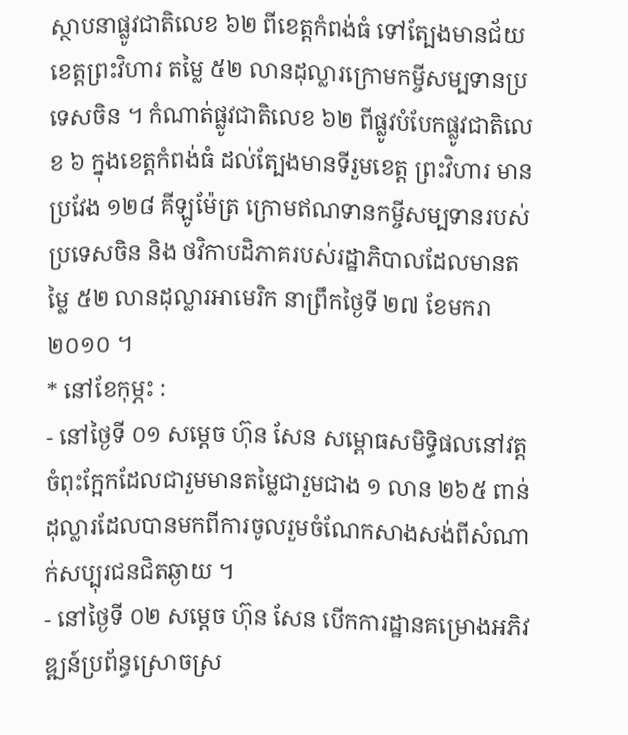ស្ថាបនាផ្លូវជាតិលេខ ៦២ ពីខេត្ដកំពង់ធំ ទៅត្បែងមានជ័យ ខេត្ដព្រះវិហារ តម្លៃ ៥២ លានដុល្លារក្រោមកម្ចីសម្បទានប្រទេសចិន ។ កំណាត់ផ្លូវជាតិលេខ ៦២ ពីផ្លូវបំបែកផ្លូវជាតិលេខ ៦ ក្នុងខេត្តកំពង់ធំ ដល់ត្បែងមានទីរួមខេត្ត ព្រះវិហារ មានប្រវែង ១២៨ គីឡូម៉ែត្រ ក្រោមឥណទានកម្ចីសម្បទានរបស់ប្រទេសចិន និង ថវិកាបដិភាគរបស់រដ្ឋាភិបាលដែលមានតម្លៃ ៥២ លានដុល្លារអាមេរិក នាព្រឹកថ្ងៃទី ២៧ ខែមករា ២០១០ ។
* នៅខែកុម្ភះ :
- នៅថ្ងៃទី ០១ សម្ដេច ហ៊ុន សែន សម្ពោធសមិទ្ធិផលនៅវត្ដចំពុះក្អែកដែលជារួមមានតម្លៃជារួមជាង ១ លាន ២៦៥ ពាន់ដុល្លារដែលបានមកពីការចូលរួមចំណែកសាងសង់ពីសំណាក់សប្បុរជនជិតឆ្ងាយ ។
- នៅថ្ងៃទី ០២ សម្ដេច ហ៊ុន សែន បើកការដ្ឋានគម្រោងអភិវឌ្ឍន៍ប្រព័ន្ធស្រោចស្រ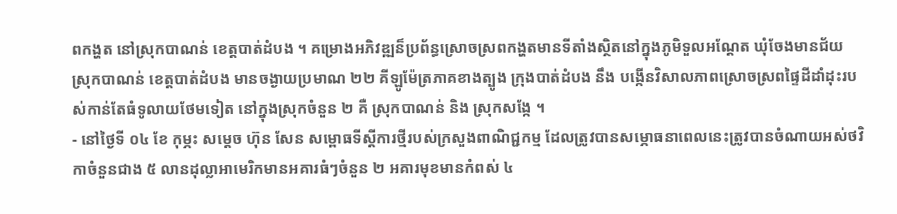ពកង្ហត នៅស្រុកបាណន់ ខេត្ដបាត់ដំបង ។ គម្រោងអភិវឌ្ឍន៏ប្រព័ន្ធស្រោចស្រពកង្ហតមានទីតាំងស្ថិតនៅក្នុងភូមិទួលអណ្តែត ឃុំចែងមានជ័យ ស្រុកបាណន់ ខេត្តបាត់ដំបង មានចង្ងាយប្រមាណ ២២ គីឡូម៉ែត្រភាគខាងត្បូង ក្រុងបាត់ដំបង នឹង បង្កើនវិសាលភាពស្រោចស្រពផ្ទៃដីដាំដុះរបស់កាន់តែធំទូលាយថែមទៀត នៅក្នុងស្រុកចំនួន ២ គឺ ស្រុកបាណន់ និង ស្រុកសង្កែ ។
- នៅថ្ងៃទី ០៤ ខែ កុម្ភះ សម្ដេច ហ៊ុន សែន សម្ពោធទីស្ដីការថ្មីរបស់ក្រសួងពាណិជ្ជកម្ម ដែលត្រូវបានសម្ភោធនាពេលនេះត្រូវបានចំណាយអស់ថវិកាចំនួនជាង ៥ លានដុល្លាអាមេរិកមានអគារធំៗចំនួន ២ អគារមុខមានកំពស់ ៤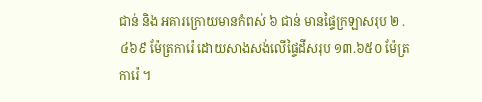ជាន់ និង អគារក្រោយមានកំពស់ ៦ ជាន់ មានផ្ទៃក្រឡាសរុប ២ .៤៦៩ ម៉ែត្រការ៉េ ដោយសាងសង់លើផ្ទៃដីសរុប ១៣.៦៥០ ម៉ែត្រការ៉េ ។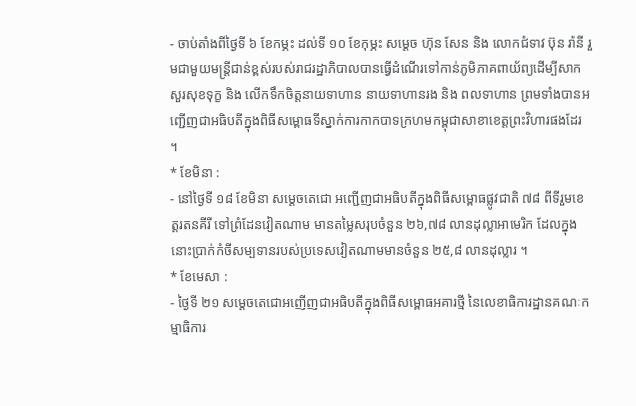- ចាប់តាំងពីថ្ងៃទី ៦ ខែកម្ភះ ដល់ទី ១០ ខែកុម្ភះ សម្ដេច ហ៊ុន សែន និង លោកជំទាវ ប៊ុន រ៉ានី រួមជាមួយមន្ដ្រីជាន់ខ្ពស់របស់រាជរដ្ឋាភិបាលបានធ្វើដំណើរទៅកាន់ភូមិភាគពាយ័ព្យដើម្បីសាកសួរសុខទុក្ខ និង លើកទឹកចិត្ដនាយទាហាន នាយទាហានរង និង ពលទាហាន ព្រមទាំងបានអញ្ជើញជាអធិបតីក្នុងពិធីសម្ពោធទីស្នាក់ការកាកបាទក្រហមកម្ពុជាសាខាខេត្ដព្រះវិហារផងដែរ ។
* ខែមិនា :
- នៅថ្ងៃទី ១៨ ខែមិនា សម្ដេចតេជោ អញ្ជើញជាអធិបតីក្នុងពិធីសម្ពោធផ្លូវជាតិ ៧៨ ពីទីរួមខេត្ដរតនគីរី ទៅព្រំដែនវៀតណាម មានតម្លៃសរុបចំនួន ២៦,៧៨ លានដុល្លាអាមេរិក ដែលក្នុងនោះប្រាក់កំចីសម្បទានរបស់ប្រទេសវៀតណាមមានចំនួន ២៥,៨ លានដុល្លារ ។
* ខែមេសា :
- ថ្ងៃទី ២១ សម្ដេចតេជោអញើញជាអធិបតីក្នុងពិធីសម្ពោធអគារថ្មី នៃលេខាធិការដ្ឋានគណៈកម្មាធិការ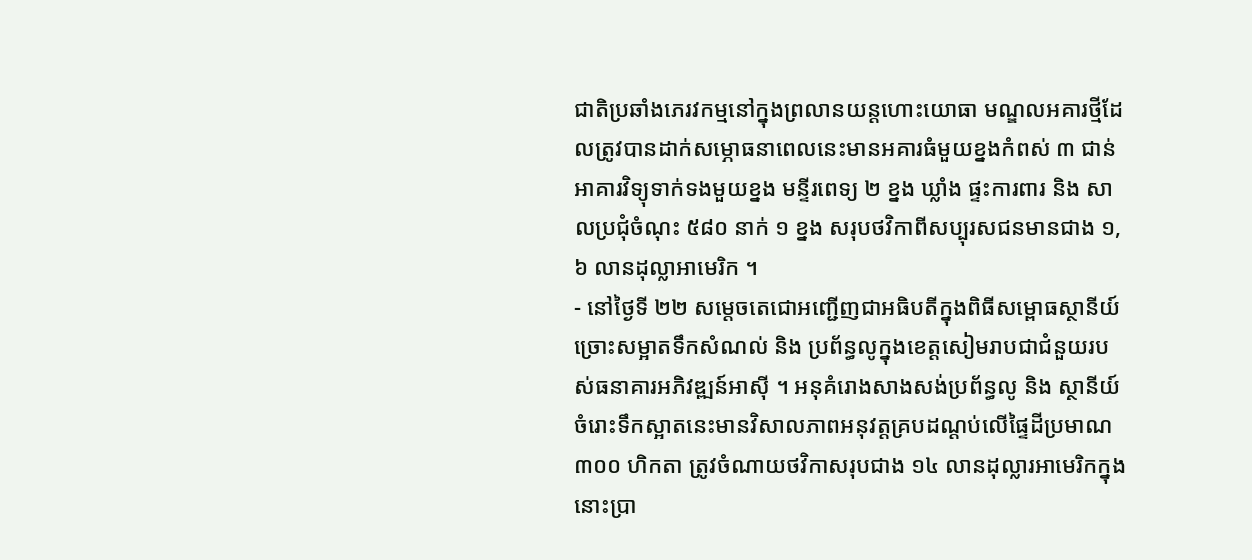ជាតិប្រឆាំងភេរវកម្មនៅក្នុងព្រលានយន្ដហោះយោធា មណ្ឌលអគារថ្មីដែលត្រូវបានដាក់សម្ភោធនាពេលនេះមានអគារធំមួយខ្នងកំពស់ ៣ ជាន់ អាគារវិទ្យុទាក់ទងមួយខ្នង មន្ទីរពេទ្យ ២ ខ្នង ឃ្លាំង ផ្ទះការពារ និង សាលប្រជុំចំណុះ ៥៨០ នាក់ ១ ខ្នង សរុបថវិកាពីសប្បុរសជនមានជាង ១,៦ លានដុល្លាអាមេរិក ។
- នៅថ្ងៃទី ២២ សម្ដេចតេជោអញ្ជើញជាអធិបតីក្នុងពិធីសម្ពោធស្ថានីយ៍ច្រោះសម្អាតទឹកសំណល់ និង ប្រព័ន្ធលូក្នុងខេត្ដសៀមរាបជាជំនួយរបស់ធនាគារអភិវឌ្ឍន៍អាស៊ី ។ អនុគំរោងសាងសង់ប្រព័ន្ធលូ និង ស្ថានីយ៍ចំរោះទឹកស្អាតនេះមានវិសាលភាពអនុវត្ដគ្របដណ្ដប់លើផ្ទៃដីប្រមាណ ៣០០ ហិកតា ត្រូវចំណាយថវិកាសរុបជាង ១៤ លានដុល្លារអាមេរិកក្នុងនោះប្រា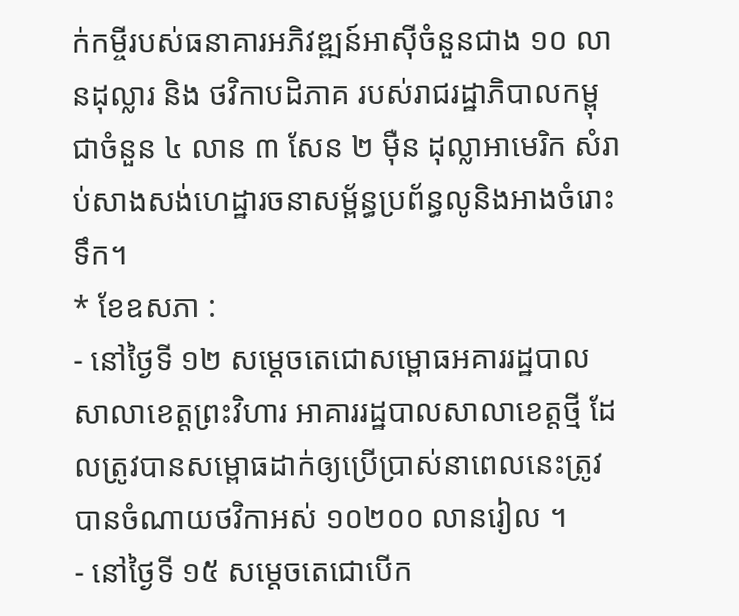ក់កម្ចីរបស់ធនាគារអភិវឌ្ឍន៍អាស៊ីចំនួនជាង ១០ លានដុល្លារ និង ថវិកាបដិភាគ របស់រាជរដ្ឋាភិបាលកម្ពុជាចំនួន ៤ លាន ៣ សែន ២ ម៉ឺន ដុល្លាអាមេរិក សំរាប់សាងសង់ហេដ្ឋារចនាសម្ព័ន្ធប្រព័ន្ធលូនិងអាងចំរោះទឹក។
* ខែឧសភា :
- នៅថ្ងៃទី ១២ សម្ដេចតេជោសម្ពោធអគាររដ្ឋបាលសាលាខេត្ដព្រះវិហារ អាគាររដ្ឋបាលសាលាខេត្តថ្មី ដែលត្រូវបានសម្ពោធដាក់ឲ្យប្រើប្រាស់នាពេលនេះត្រូវបានចំណាយថវិកាអស់ ១០២០០ លានរៀល ។
- នៅថ្ងៃទី ១៥ សម្ដេចតេជោបើក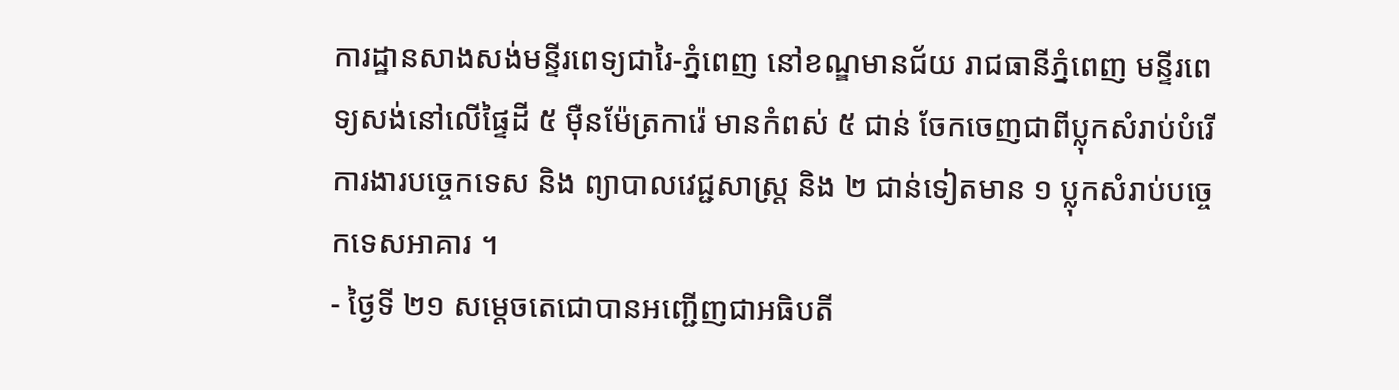ការដ្ឋានសាងសង់មន្ទីរពេទ្យជារៃ-ភ្នំពេញ នៅខណ្ឌមានជ័យ រាជធានីភ្នំពេញ មន្ទីរពេទ្យសង់នៅលើផ្ទៃដី ៥ ម៉ឺនម៉ែត្រការ៉េ មានកំពស់ ៥ ជាន់ ចែកចេញជាពីប្លុកសំរាប់បំរើការងារបច្ចេកទេស និង ព្យាបាលវេជ្ជសាស្ត្រ និង ២ ជាន់ទៀតមាន ១ ប្លុកសំរាប់បច្ចេកទេសអាគារ ។
- ថ្ងៃទី ២១ សម្ដេចតេជោបានអញ្ជើញជាអធិបតី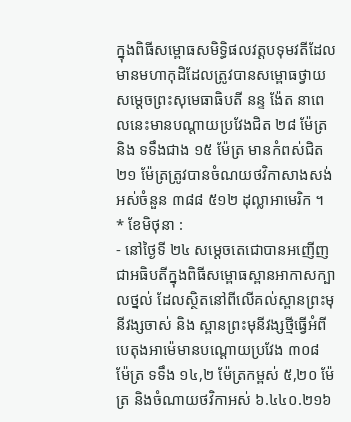ក្នុងពិធីសម្ពោធសមិទ្ធិផលវត្ដបទុមវតីដែលមានមហាកុដិដែលត្រូវបានសម្ពោធថ្វាយសម្តេចព្រះសុមេធាធិបតី នន្ទ ង៉ែត នាពេលនេះមានបណ្តាយប្រវែងជិត ២៨ ម៉ែត្រ និង ទទឹងជាង ១៥ ម៉ែត្រ មានកំពស់ជិត ២១ ម៉ែត្រត្រូវបានចំណយថវិកាសាងសង់អស់ចំនួន ៣៨៨ ៥១២ ដុល្លាអាមេរិក ។
* ខែមិថុនា :
- នៅថ្ងៃទី ២៤ សម្ដេចតេជោបានអញើញជាអធិបតីក្នុងពិធីសម្ពោធស្ពានអាកាសក្បាលថ្នល់ ដែលស្ថិតនៅពីលើគល់ស្ពានព្រះមុនីវង្សចាស់ និង ស្ពានព្រះមុនីវង្សថ្មីធ្វើអំពីបេតុងអាម៉េមានបណ្ដោយប្រវែង ៣០៨ ម៉ែត្រ ទទឹង ១៤,២ ម៉ែត្រកម្ពស់ ៥,២០ ម៉ែត្រ និងចំណាយថវិកាអស់ ៦.៤៤០.២១៦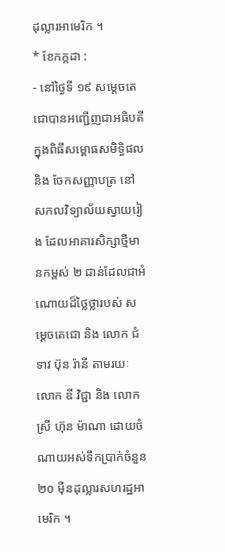ដុល្លារអាមេរិក ។
* ខែកក្កដា :
- នៅថ្ងៃទី ១៩ សម្ដេចតេជោបានអញ្ជើញជាអធិបតីក្នុងពិធីសម្ពោធសមិទ្ធិផលនិង ចែកសញ្ញាបត្រ នៅសកលវិទ្យាល័យស្វាយរៀង ដែលអាគារសិក្សាថ្មីមានកម្ពស់ ២ ជាន់ដែលជាអំណោយដ៏ថ្លៃថ្លារបស់ សម្ដេចតេជោ និង លោក ជំទាវ ប៊ុន រ៉ានី តាមរយៈលោក ឌី វិជ្ជា និង លោកស្រី ហ៊ុន ម៉ាណា ដោយចំណាយអស់ទឹកប្រាក់ចំនួន ២០ ម៉ឺនដុល្លារសហរដ្ឋអាមេរិក ។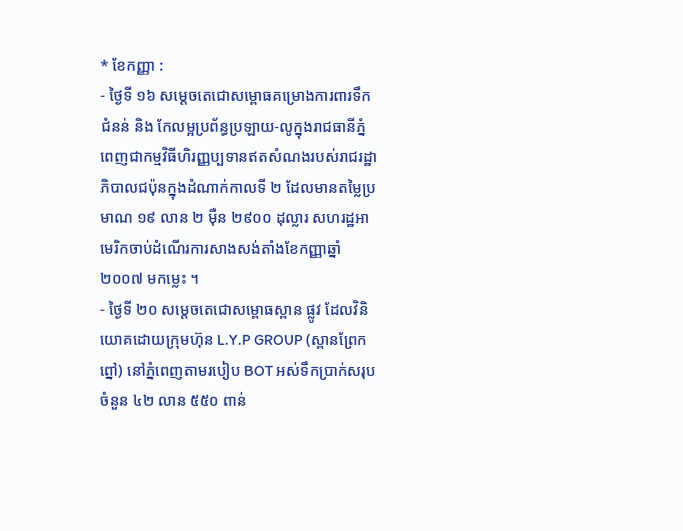* ខែកញ្ញា :
- ថ្ងៃទី ១៦ សម្ដេចតេជោសម្ពោធគម្រោងការពារទឹកជំនន់ និង កែលម្អប្រព័ន្ធប្រឡាយ-លូក្នុងរាជធានីភ្នំពេញជាកម្មវិធីហិរញ្ញប្បទានឥតសំណងរបស់រាជរដ្ឋាភិបាលជប៉ុនក្នុងដំណាក់កាលទី ២ ដែលមានតម្លៃប្រមាណ ១៩ លាន ២ ម៉ឺន ២៩០០ ដុល្លារ សហរដ្ឋអាមេរិកចាប់ដំណើរការសាងសង់តាំងខែកញ្ញាឆ្នាំ ២០០៧ មកម្លេះ ។
- ថ្ងៃទី ២០ សម្ដេចតេជោសម្ពោធស្ពាន ផ្លូវ ដែលវិនិយោគដោយក្រុមហ៊ុន L.Y.P GROUP (ស្ពានព្រែកព្នៅ) នៅភ្នំពេញតាមរបៀប BOT អស់ទឹកប្រាក់សរុបចំនួន ៤២ លាន ៥៥០ ពាន់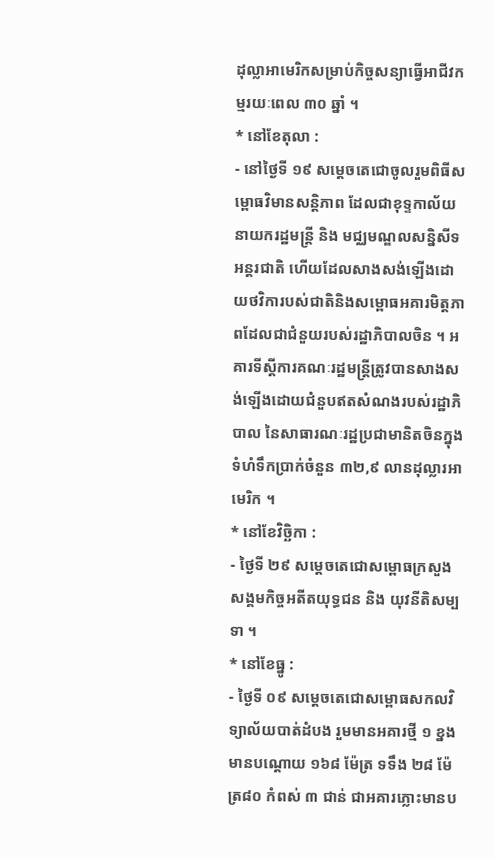ដុល្លាអាមេរិកសម្រាប់កិច្ចសន្យាធ្វើអាជីវកម្មរយៈពេល ៣០ ឆ្នាំ ។
* នៅខែតុលា :
- នៅថ្ងៃទី ១៩ សម្ដេចតេជោចូលរួមពិធីសម្ពោធវិមានសន្ដិភាព ដែលជាខុទ្ទកាល័យនាយករដ្ឋមន្ដ្រី និង មជ្ឈមណ្ឌលសន្និសីទអន្ដរជាតិ ហើយដែលសាងសង់ឡើងដោយថវិការបស់ជាតិនិងសម្ពោធអគារមិត្ដភាពដែលជាជំនួយរបស់រដ្ឋាភិបាលចិន ។ អគារទីស្តីការគណៈរដ្ឋមន្ត្រីត្រូវបានសាងសង់ឡើងដោយជំនួបឥតសំណងរបស់រដ្ឋាភិបាល នៃសាធារណៈរដ្ឋប្រជាមានិតចិនក្នុងទំហំទឹកប្រាក់ចំនួន ៣២,៩ លានដុល្លារអាមេរិក ។
* នៅខែវិច្ឆិកា :
- ថ្ងៃទី ២៩ សម្ដេចតេជោសម្ពោធក្រសួងសង្គមកិច្ចអតីតយុទ្ធជន និង យុវនីតិសម្បទា ។
* នៅខែធ្នូ :
- ថ្ងៃទី ០៩ សម្ដេចតេជោសម្ពោធសកលវិទ្យាល័យបាត់ដំបង រួមមានអគារថ្មី ១ ខ្នងមានបណ្តោយ ១៦៨ ម៉ែត្រ ទទឹង ២៨ ម៉ែត្រ៨០ កំពស់ ៣ ជាន់ ជាអគារភ្លោះមានប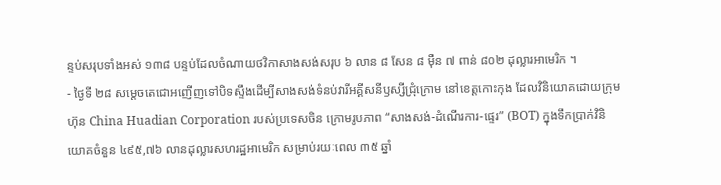ន្ទប់សរុបទាំងអស់ ១៣៨ បន្ទប់ដែលចំណាយថវិកាសាងសង់សរុប ៦ លាន ៨ សែន ៨ ម៉ឺន ៧ ពាន់ ៨០២ ដុល្លារអាមេរិក ។
- ថ្ងៃទី ២៨ សម្ដេចតេជោអញើញទៅបិទស្ទឹងដើម្បីសាងសង់ទំនប់វារីអគ្គីសនីឫស្សីជ្រុំក្រោម នៅខេត្ដកោះកុង ដែលវិនិយោគដោយក្រុមហ៊ុន China Huadian Corporation របស់ប្រទេសចិន ក្រោមរូបភាព “សាងសង់-ដំណើរការ-ផ្ទេរ” (BOT) ក្នុងទឹកប្រាក់វិនិយោគចំនួន ៤៩៥,៧៦ លានដុល្លារសហរដ្ឋអាមេរិក សម្រាប់រយៈពេល ៣៥ ឆ្នាំ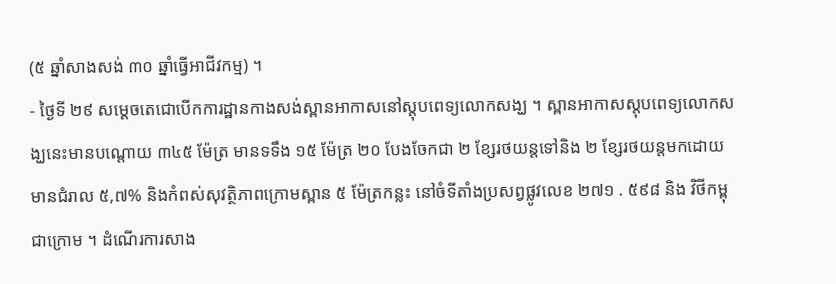(៥ ឆ្នាំសាងសង់ ៣០ ឆ្នាំធ្វើអាជីវកម្ម) ។
- ថ្ងៃទី ២៩ សម្ដេចតេជោបើកការដ្ឋានកាងសង់ស្ពានអាកាសនៅស្ដុបពេទ្យលោកសង្ឃ ។ ស្ពានអាកាសស្តុបពេទ្យលោកសង្ឃនេះមានបណ្តោយ ៣៤៥ ម៉ែត្រ មានទទឹង ១៥ ម៉ែត្រ ២០ បែងចែកជា ២ ខ្សែរថយន្តទៅនិង ២ ខ្សែរថយន្តមកដោយមានជំរាល ៥,៧% និងកំពស់សុវត្ថិភាពក្រោមស្ពាន ៥ ម៉ែត្រកន្លះ នៅចំទីតាំងប្រសព្វផ្លូវលេខ ២៧១ . ៥៩៨ និង វិថីកម្ពុជាក្រោម ។ ដំណើរការសាង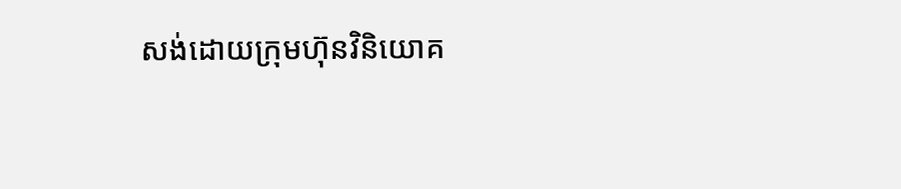សង់ដោយក្រុមហ៊ុនវិនិយោគ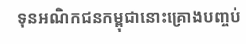ទុនអណិកជនកម្ពុជានោះគ្រោងបញ្ចប់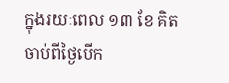ក្នុងរយៈពេល ១៣ ខែ គិតចាប់ពីថ្ងៃបើក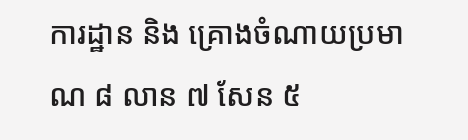ការដ្ឋាន និង គ្រោងចំណាយប្រមាណ ៨ លាន ៧ សែន ៥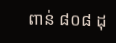ពាន់ ៨០៨ ដុ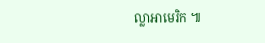ល្លាអាមេរិក ៕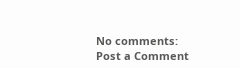No comments:
Post a Comment